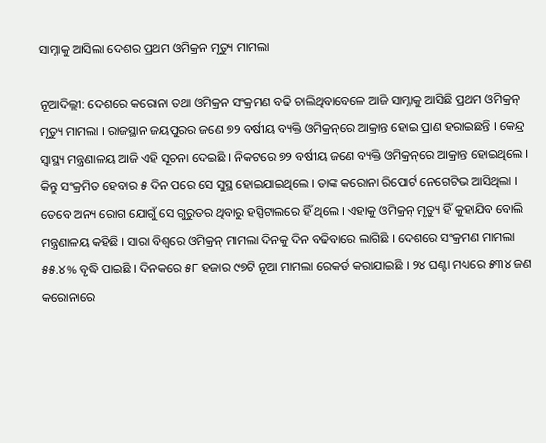ସାମ୍ନାକୁ ଆସିଲା ଦେଶର ପ୍ରଥମ ଓମିକ୍ରନ ମୃତ୍ୟୁ ମାମଲା

ନୂଆଦିଲ୍ଲୀ: ଦେଶରେ କରୋନା ତଥା ଓମିକ୍ରନ ସଂକ୍ରମଣ ବଢି ଚାଲିଥିବାବେଳେ ଆଜି ସାମ୍ନାକୁ ଆସିଛି ପ୍ରଥମ ଓମିକ୍ରନ୍‌ ମୃତ୍ୟୁ ମାମଲା । ରାଜସ୍ଥାନ ଜୟପୁରର ଜଣେ ୭୨ ବର୍ଷୀୟ ବ୍ୟକ୍ତି ଓମିକ୍ରନ୍‌ରେ ଆକ୍ରାନ୍ତ ହୋଇ ପ୍ରାଣ ହରାଇଛନ୍ତି । କେନ୍ଦ୍ର ସ୍ୱାସ୍ଥ୍ୟ ମନ୍ତ୍ରଣାଳୟ ଆଜି ଏହି ସୂଚନା ଦେଇଛି । ନିକଟରେ ୭୨ ବର୍ଷୀୟ ଜଣେ ବ୍ୟକ୍ତି ଓମିକ୍ରନ୍‌ରେ ଆକ୍ରାନ୍ତ ହୋଇଥିଲେ । କିନ୍ତୁ ସଂକ୍ରମିତ ହେବାର ୫ ଦିନ ପରେ ସେ ସୁସ୍ଥ ହୋଇଯାଇଥିଲେ । ତାଙ୍କ କରୋନା ରିପୋର୍ଟ ନେଗେଟିଭ ଆସିଥିଲା । ତେବେ ଅନ୍ୟ ରୋଗ ଯୋଗୁଁ ସେ ଗୁରୁତର ଥିବାରୁ ହସ୍ପିଟାଲରେ ହିଁ ଥିଲେ । ଏହାକୁ ଓମିକ୍ରନ୍‌ ମୃତ୍ୟୁ ହିଁ କୁହାଯିବ ବୋଲି ମନ୍ତ୍ରଣାଳୟ କହିଛି । ସାରା ବିଶ୍ୱରେ ଓମିକ୍ରନ୍‌ ମାମଲା ଦିନକୁ ଦିନ ବଢିବାରେ ଲାଗିଛି । ଦେଶରେ ସଂକ୍ରମଣ ମାମଲା ୫୫.୪% ବୃଦ୍ଧି ପାଇଛି । ଦିନକରେ ୫୮ ହଜାର ୯୭ଟି ନୂଆ ମାମଲା ରେକର୍ଡ କରାଯାଇଛି । ୨୪ ଘଣ୍ଟା ମଧ୍ୟରେ ୫୩୪ ଜଣ କରୋନାରେ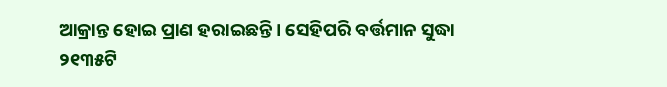ଆକ୍ରାନ୍ତ ହୋଇ ପ୍ରାଣ ହରାଇଛନ୍ତି । ସେହିପରି ବର୍ତ୍ତମାନ ସୁଦ୍ଧା ୨୧୩୫ଟି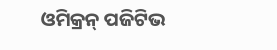ଓମିକ୍ରନ୍‌ ପଜିଟିଭ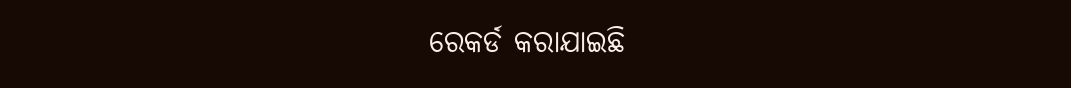ରେକର୍ଡ କରାଯାଇଛି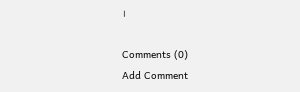।

Comments (0)
Add Comment